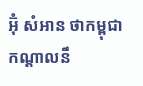អ៊ុំ សំអាន ថាកម្ពុជាកណ្ដាលនឹ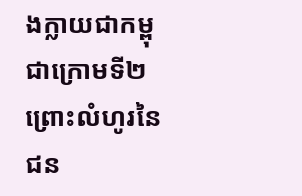ងក្លាយជាកម្ពុជាក្រោមទី២ ព្រោះលំហូរនៃជន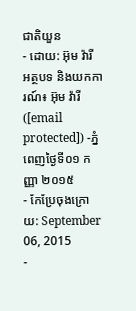ជាតិយួន
- ដោយ: អ៊ុម វ៉ារី អត្ថបទ និងយកការណ៍៖ អ៊ុម វ៉ារី ([email protected]) -ភ្នំពេញថ្ងៃទី០១ កញ្ញា ២០១៥
- កែប្រែចុងក្រោយ: September 06, 2015
-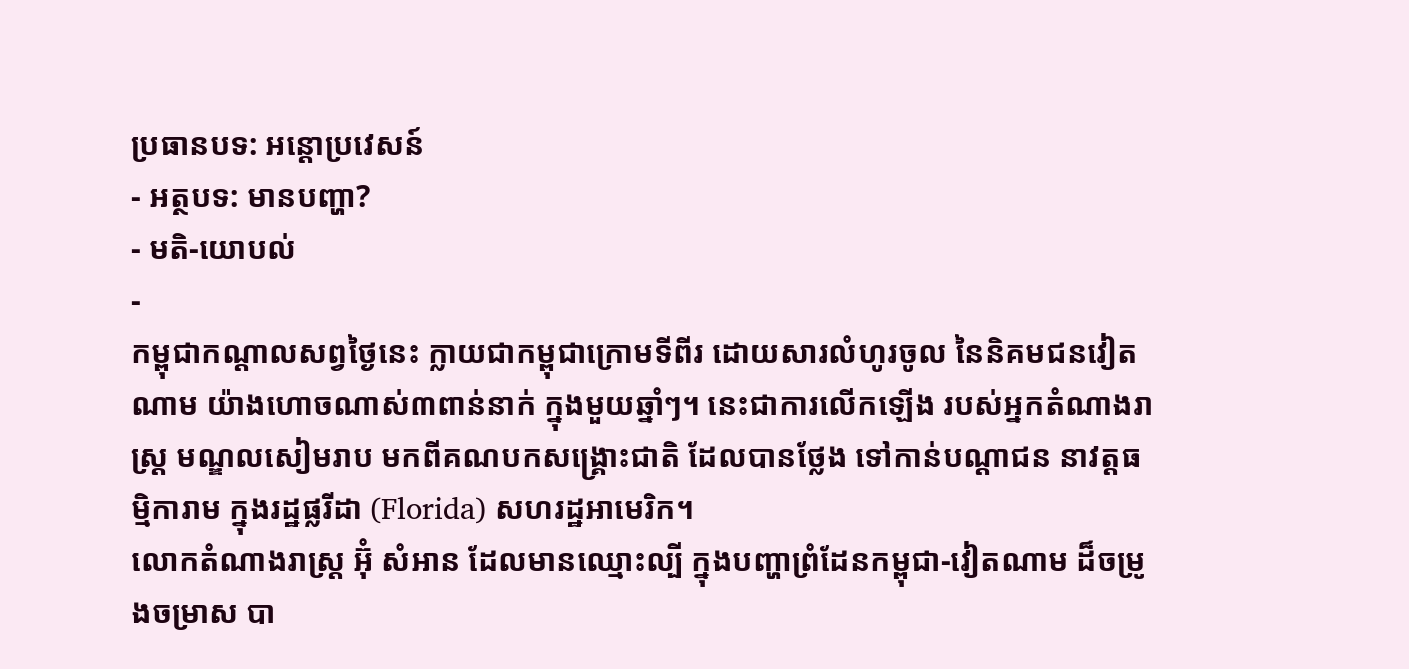ប្រធានបទ: អន្តោប្រវេសន៍
- អត្ថបទ: មានបញ្ហា?
- មតិ-យោបល់
-
កម្ពុជាកណ្តាលសព្វថ្ងៃនេះ ក្លាយជាកម្ពុជាក្រោមទីពីរ ដោយសារលំហូរចូល នៃនិគមជនវៀតណាម យ៉ាងហោចណាស់៣ពាន់នាក់ ក្នុងមួយឆ្នាំៗ។ នេះជាការលើកឡើង របស់អ្នកតំណាងរាស្ត្រ មណ្ឌលសៀមរាប មកពីគណបកសង្គ្រោះជាតិ ដែលបានថ្លែង ទៅកាន់បណ្ដាជន នាវត្តធម្មិការាម ក្នុងរដ្ឋផ្លរីដា (Florida) សហរដ្ឋអាមេរិក។
លោកតំណាងរាស្ត្រ អ៊ុំ សំអាន ដែលមានឈ្មោះល្បី ក្នុងបញ្ហាព្រំដែនកម្ពុជា-វៀតណាម ដ៏ចម្រូងចម្រាស បា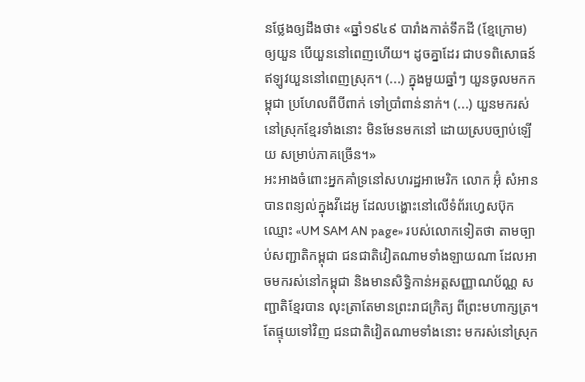នថ្លែងឲ្យដឹងថា៖ «ឆ្នាំ១៩៤៩ បារាំងកាត់ទឹកដី (ខ្មែក្រោម) ឲ្យយួន បើយួននៅពេញហើយ។ ដូចគ្នាដែរ ជាបទពិសោធន៍ ឥឡូវយួននៅពេញស្រុក។ (...) ក្នុងមួយឆ្នាំៗ យួនចូលមកកម្ពុជា ប្រហែលពីបីពាក់ ទៅប្រាំពាន់នាក់។ (...) យួនមករស់នៅស្រុកខ្មែរទាំងនោះ មិនមែនមកនៅ ដោយស្របច្បាប់ឡើយ សម្រាប់ភាគច្រើន។»
អះអាងចំពោះអ្នកគាំទ្រនៅសហរដ្ឋអាមេរិក លោក អ៊ុំ សំអាន បានពន្យល់ក្នុងវីដេអូ ដែលបង្ហោះនៅលើទំព័រហ្វេសប៊ុក ឈ្មោះ «UM SAM AN page» របស់លោកទៀតថា តាមច្បាប់សញ្ជាតិកម្ពុជា ជនជាតិវៀតណាមទាំងឡាយណា ដែលអាចមករស់នៅកម្ពុជា និងមានសិទ្ធិកាន់អត្តសញ្ញាណប័ណ្ណ សញ្ជាតិខ្មែរបាន លុះត្រាតែមានព្រះរាជក្រិត្យ ពីព្រះមហាក្សត្រ។ តែផ្ទុយទៅវិញ ជនជាតិវៀតណាមទាំងនោះ មករស់នៅស្រុក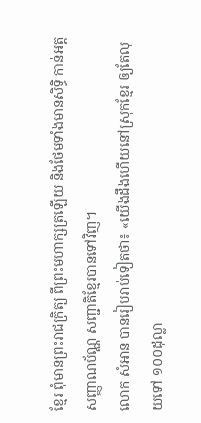ខ្មែរ ពុំមានព្រះរាជក្រិត្យ ពីព្រះមហាក្សត្រឡើយ និងថែមទាំងមានសិទ្ធិ កាន់អត្តសញ្ញាណប័ណ្ណ សញ្ជាតិខ្មែរបានទៅវិញ។
លោក សំអាន បានរៀបរាប់ទៀតថា៖ «យើងដឹងហើយនៅស្រុកខ្មែរ ឲ្យតែលុយទៅ ១០០ដុល្លា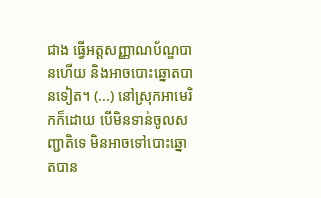ជាង ធ្វើអត្តសញ្ញាណប័ណ្ឌបានហើយ និងអាចបោះឆ្នោតបានទៀត។ (...) នៅស្រុកអាមេរិកក៏ដោយ បើមិនទាន់ចូលសញ្ជាតិទេ មិនអាចទៅបោះឆ្នោតបាន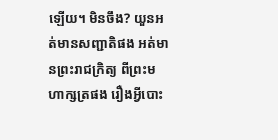ឡើយ។ មិនចឹង? យួនអត់មានសញ្ជាតិផង អត់មានព្រះរាជក្រិត្យ ពីព្រះមហាក្សត្រផង រឿងអ្វីបោះ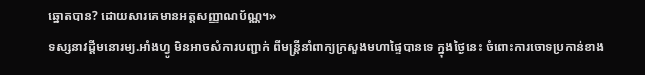ឆ្នោតបាន? ដោយសារគេមានអត្តសញ្ញាណប័ណ្ណ។»
ទស្សនាវដ្តីមនោរម្យ.អាំងហ្វូ មិនអាចសំការបញ្ជាក់ ពីមន្រ្តីនាំពាក្យក្រសួងមហាផ្ទៃបានទេ ក្នុងថ្ងៃនេះ ចំពោះការចោទប្រកាន់ខាង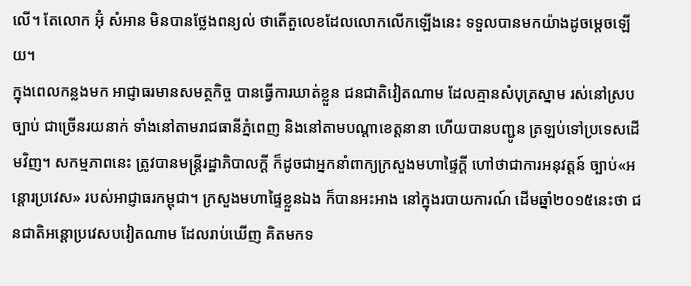លើ។ តែលោក អ៊ុំ សំអាន មិនបានថ្លែងពន្យល់ ថាតើតួលេខដែលលោកលើកឡើងនេះ ទទួលបានមកយ៉ាងដូចម្ដេចឡើយ។
ក្នុងពេលកន្លងមក អាជ្ញាធរមានសមត្ថកិច្ច បានធ្វើការឃាត់ខ្លួន ជនជាតិវៀតណាម ដែលគ្មានសំបុត្រស្នាម រស់នៅស្របច្បាប់ ជាច្រើនរយនាក់ ទាំងនៅតាមរាជធានីភ្នំពេញ និងនៅតាមបណ្ដាខេត្តនានា ហើយបានបញ្ជូន ត្រឡប់ទៅប្រទេសដើមវិញ។ សកម្មភាពនេះ ត្រូវបានមន្ត្រីរដ្ឋាភិបាលក្ដី ក៏ដូចជាអ្នកនាំពាក្យក្រសួងមហាផ្ទៃក្ដី ហៅថាជាការអនុវត្តន៍ ច្បាប់«អន្តោរប្រវេស» របស់អាជ្ញាធរកម្ពុជា។ ក្រសួងមហាផ្ទៃខ្លួនឯង ក៏បានអះអាង នៅក្នុងរបាយការណ៍ ដើមឆ្នាំ២០១៥នេះថា ជនជាតិអន្តោប្រវេសបវៀតណាម ដែលរាប់ឃើញ គិតមកទ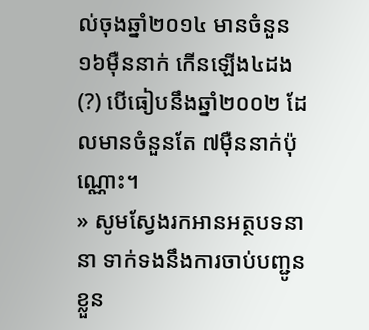ល់ចុងឆ្នាំ២០១៤ មានចំនួន១៦ម៉ឺននាក់ កើនឡើង៤ដង (?) បើធៀបនឹងឆ្នាំ២០០២ ដែលមានចំនួនតែ ៧ម៉ឺននាក់ប៉ុណ្ណោះ។
» សូមស្វែងរកអានអត្ថបទនានា ទាក់ទងនឹងការចាប់បញ្ជូនខ្លួន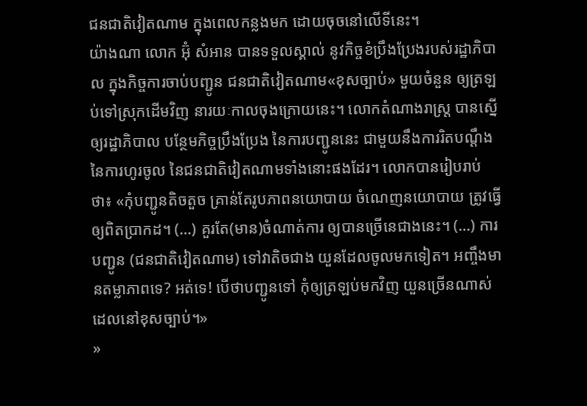ជនជាតិវៀតណាម ក្នុងពេលកន្លងមក ដោយចុចនៅលើទីនេះ។
យ៉ាងណា លោក អ៊ុំ សំអាន បានទទួលស្គាល់ នូវកិច្ចខំប្រឹងប្រែងរបស់រដ្ឋាភិបាល ក្នុងកិច្ចការចាប់បញ្ជូន ជនជាតិវៀតណាម«ខុសច្បាប់» មួយចំនួន ឲ្យត្រឡប់ទៅស្រុកដើមវិញ នារយៈកាលចុងក្រោយនេះ។ លោកតំណាងរាស្ត្រ បានស្នើឲ្យរដ្ឋាភិបាល បន្ថែមកិច្ចប្រឹងប្រែង នៃការបញ្ជូននេះ ជាមួយនឹងការរិតបណ្តឹង នៃការហូរចូល នៃជនជាតិវៀតណាមទាំងនោះផងដែរ។ លោកបានរៀបរាប់ថា៖ «កុំបញ្ជូនតិចតួច គ្រាន់តែរូបភាពនយោបាយ ចំណេញនយោបាយ ត្រូវធ្វើឲ្យពិតប្រាកដ។ (...) គួរតែ(មាន)ចំណាត់ការ ឲ្យបានច្រើនេជាងនេះ។ (...) ការបញ្ជូន (ជនជាតិវៀតណាម) ទៅវាតិចជាង យួនដែលចូលមកទៀត។ អញ្ចឹងមានតម្លាភាពទេ? អត់ទេ! បើថាបញ្ជូនទៅ កុំឲ្យត្រឡប់មកវិញ យួនច្រើនណាស់ដេលនៅខុសច្បាប់។»
»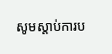សូមស្តាប់ការប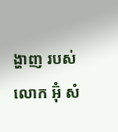ង្ហាញ របស់លោក អ៊ុំ សំ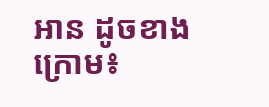អាន ដូចខាងក្រោម៖